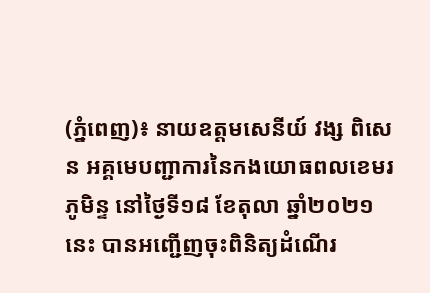(ភ្នំពេញ)៖ នាយឧត្តមសេនីយ៍ វង្ស ពិសេន អគ្គមេបញ្ជាការនៃកងយោធពលខេមរភូមិន្ទ នៅថ្ងៃទី១៨ ខែតុលា ឆ្នាំ២០២១នេះ បានអញ្ជើញចុះពិនិត្យដំណើរ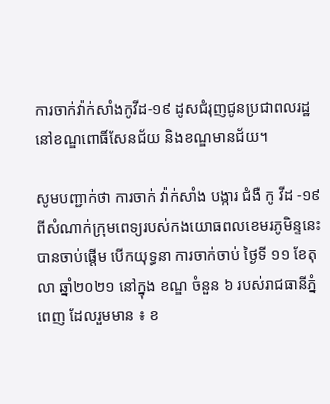ការចាក់វ៉ាក់សាំងកូវីដ-១៩ ដូសជំរុញជូនប្រជាពលរដ្ឋនៅខណ្ឌពោធិ៍សែនជ័យ និងខណ្ឌមានជ័យ។

សូមបញ្ជាក់ថា ការចាក់ វ៉ាក់សាំង បង្ការ ជំងឺ កូ វីដ -១៩ ពីសំណាក់ក្រុមពេទ្យរបស់កងយោធពលខេមរភូមិន្ទនេះ បានចាប់ផ្តើម បើកយុទ្ធនា ការចាក់ចាប់ ថ្ងៃទី ១១ ខែតុលា ឆ្នាំ២០២១ នៅក្នុង ខណ្ឌ ចំនួន ៦ របស់រាជធានីភ្នំពេញ ដែលរួមមាន ៖ ខ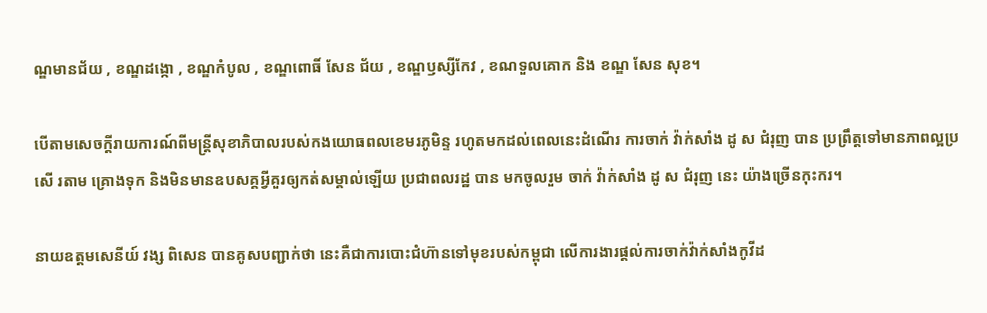ណ្ឌមានជ័យ , ខណ្ឌដង្កោ , ខណ្ឌកំបូល , ខណ្ឌពោធិ៍ សែន ជ័យ , ខណ្ឌឫស្សីកែវ , ខណទួលគោក និង ខណ្ឌ សែន សុខ។

បើតាមសេចក្តីរាយការណ៍ពីមន្ត្រីសុខាភិបាលរបស់កងយោធពលខេមរភូមិន្ទ រហូតមកដល់ពេលនេះដំណើរ ការចាក់ វ៉ាក់សាំង ដូ ស ជំរុញ បាន ប្រព្រឹត្តទៅមានភាពល្អប្រសើ រតាម គ្រោងទុក និងមិនមានឧបសគ្គអ្វីគួរឲ្យកត់សម្គាល់ឡើយ ប្រជាពលរដ្ឋ បាន មកចូលរួម ចាក់ វ៉ាក់សាំង ដូ ស ជំរុញ នេះ យ៉ាងច្រើនកុះករ។

នាយឧត្តមសេនីយ៍ វង្ស ពិសេន បានគូសបញ្ជាក់ថា នេះគឺជាការបោះជំហ៊ានទៅមុខរបស់កម្ពុជា លើការងារផ្តល់ការចាក់វ៉ាក់សាំងកូវីដ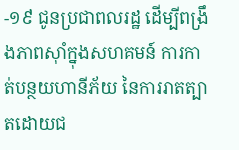-១៩ ជូនប្រជាពលរដ្ឋ ដើម្បីពង្រឹងភាពស៊ាំក្នុងសហគមន៍ ការកាត់បន្ថយហានីភ័យ នៃការរាតត្បាតដោយជ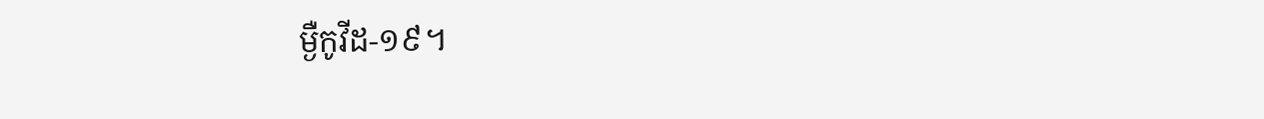ម្ងឺកូវីដ-១៩។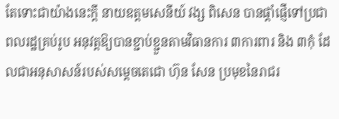តែទោះជាយ៉ាងនេះក្តី នាយឧត្តមសេនីយ៍ វង្ស ពិសេន បានផ្ដាំផ្ញើទៅប្រជាពលរដ្ឋគ្រប់រូប អនុវត្តឱ្យបានខ្ជាប់ខ្ជួនតាមវិធានការ ៣ការពារ និង ៣កុំ ដែលជាអនុសាសន៍របស់សម្តេចតេជោ ហ៊ុន សែន ប្រមុខនៃរាជរ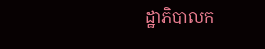ដ្ឋាភិបាលក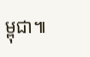ម្ពុជា៕